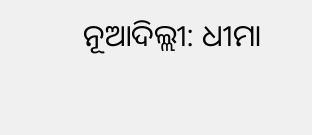ନୂଆଦିଲ୍ଲୀ: ଧୀମା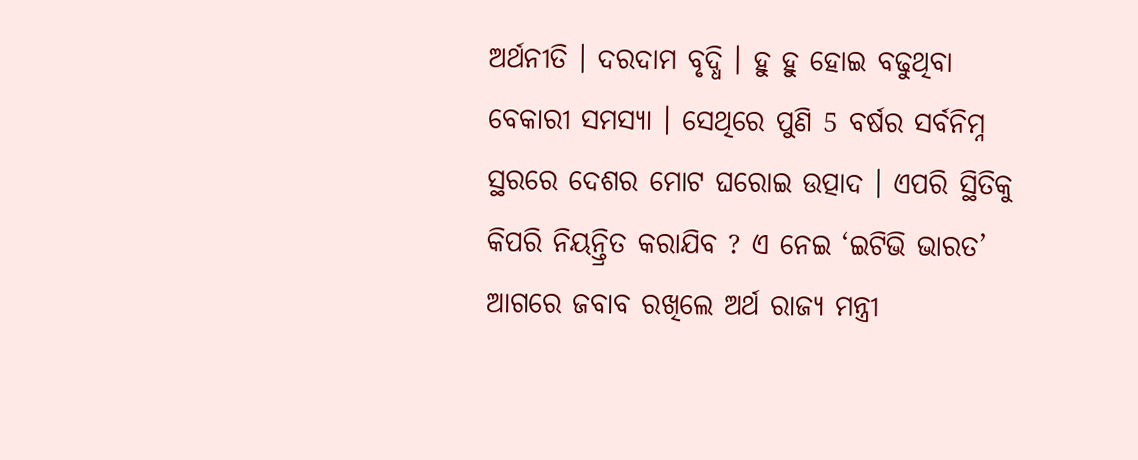ଅର୍ଥନୀତି । ଦରଦାମ ବୃଦ୍ଧି । ହୁ ହୁ ହୋଇ ବଢୁଥିବା ବେକାରୀ ସମସ୍ୟା । ସେଥିରେ ପୁଣି 5 ବର୍ଷର ସର୍ବନିମ୍ନ ସ୍ଥରରେ ଦେଶର ମୋଟ ଘରୋଇ ଉତ୍ପାଦ । ଏପରି ସ୍ଥିତିକୁ କିପରି ନିୟନ୍ତ୍ରିତ କରାଯିବ ? ଏ ନେଇ ‘ଇଟିଭି ଭାରତ’ ଆଗରେ ଜବାବ ରଖିଲେ ଅର୍ଥ ରାଜ୍ୟ ମନ୍ତ୍ରୀ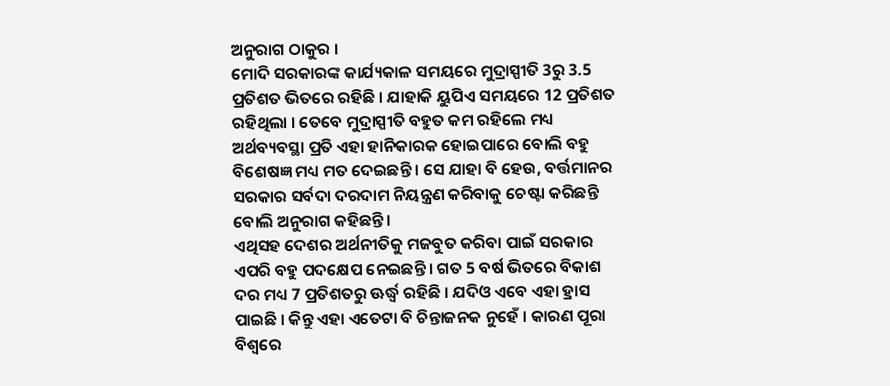ଅନୁରାଗ ଠାକୁର ।
ମୋଦି ସରକାରଙ୍କ କାର୍ଯ୍ୟକାଳ ସମୟରେ ମୁଦ୍ରାସ୍ପୀତି 3ରୁ 3.5 ପ୍ରତିଶତ ଭିତରେ ରହିଛି । ଯାହାକି ୟୁପିଏ ସମୟରେ 12 ପ୍ରତିଶତ ରହିଥିଲା । ତେବେ ମୁଦ୍ରାସ୍ପୀତି ବହୁତ କମ ରହିଲେ ମଧ୍ୟ ଅର୍ଥବ୍ୟବସ୍ଥା ପ୍ରତି ଏହା ହାନିକାରକ ହୋଇପାରେ ବୋଲି ବହୁ ବିଶେଷଜ୍ଞ ମଧ୍ୟ ମତ ଦେଇଛନ୍ତି । ସେ ଯାହା ବି ହେଉ, ବର୍ତ୍ତମାନର ସରକାର ସର୍ବଦା ଦରଦାମ ନିୟନ୍ତ୍ରଣ କରିବାକୁ ଚେଷ୍ଟା କରିଛନ୍ତି ବୋଲି ଅନୁରାଗ କହିଛନ୍ତି ।
ଏଥିସହ ଦେଶର ଅର୍ଥନୀତିକୁ ମଜବୁତ କରିବା ପାଇଁ ସରକାର ଏପରି ବହୁ ପଦକ୍ଷେପ ନେଇଛନ୍ତି । ଗତ 5 ବର୍ଷ ଭିତରେ ବିକାଶ ଦର ମଧ୍ୟ 7 ପ୍ରତିଶତରୁ ଊର୍ଦ୍ଧ୍ବ ରହିଛି । ଯଦିଓ ଏବେ ଏହା ହ୍ରାସ ପାଇଛି । କିନ୍ତୁ ଏହା ଏତେଟା ବି ଚିନ୍ତାଜନକ ନୁହେଁ । କାରଣ ପୂରା ବିଶ୍ବରେ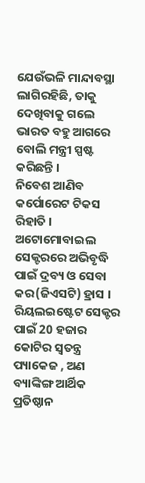ଯେଉଁଭଳି ମାନ୍ଦାବସ୍ଥା ଲାଗିରହିଛି, ତାକୁ ଦେଖିବାକୁ ଗଲେ ଭାରତ ବହୁ ଆଗରେ ବୋଲି ମନ୍ତ୍ରୀ ସ୍ପଷ୍ଟ କରିଛନ୍ତି ।
ନିବେଶ ଆଣିବ କର୍ପୋରେଟ ଟିକସ ରିହାତି । ଅଟୋମୋବାଇଲ ସେକ୍ଟରରେ ଅଭିବୃଦ୍ଧି ପାଇଁ ଦ୍ରବ୍ୟ ଓ ସେବା କର(ଜିଏସଟି) ହ୍ରାସ । ରିୟଲଇଷ୍ଟେଟ ସେକ୍ଟର ପାଇଁ 20 ହଜାର କୋଟିର ସ୍ବତନ୍ତ୍ର ପ୍ୟାକେଜ , ଅଣ ବ୍ୟାଙ୍କିଙ୍ଗ ଆର୍ଥିକ ପ୍ରତିଷ୍ଠାନ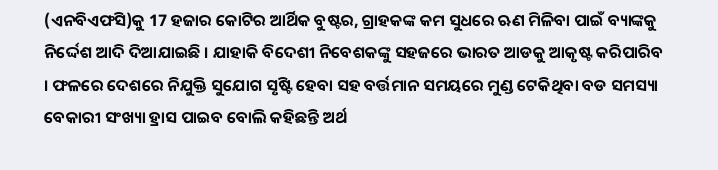(ଏନବିଏଫସି)କୁ 17 ହଜାର କୋଟିର ଆର୍ଥିକ ବୁଷ୍ଟର, ଗ୍ରାହକଙ୍କ କମ ସୁଧରେ ଋଣ ମିଳିବା ପାଇଁ ବ୍ୟାଙ୍କକୁ ନିର୍ଦ୍ଦେଶ ଆଦି ଦିଆଯାଇଛି । ଯାହାକି ବିଦେଶୀ ନିବେଶକଙ୍କୁ ସହଜରେ ଭାରତ ଆଡକୁ ଆକୃଷ୍ଟ କରିପାରିବ । ଫଳରେ ଦେଶରେ ନିଯୁକ୍ତି ସୁଯୋଗ ସୃଷ୍ଟି ହେବା ସହ ବର୍ତ୍ତମାନ ସମୟରେ ମୁଣ୍ଡ ଟେକିଥିବା ବଡ ସମସ୍ୟା ବେକାରୀ ସଂଖ୍ୟା ହ୍ରାସ ପାଇବ ବୋଲି କହିଛନ୍ତି ଅର୍ଥ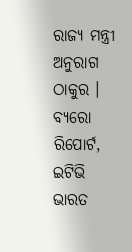ରାଜ୍ୟ ମନ୍ତ୍ରୀ ଅନୁରାଗ ଠାକୁର ।
ବ୍ୟରୋ ରିପୋର୍ଟ, ଇଟିଭି ଭାରତ